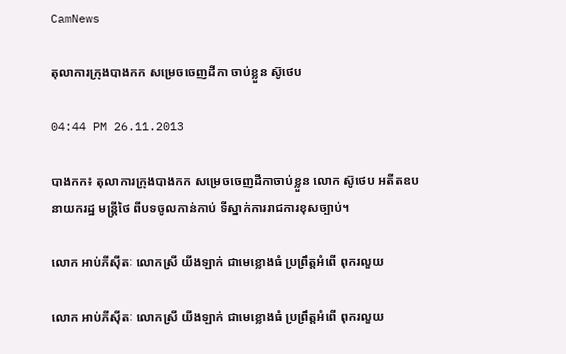CamNews

តុលាការក្រុងបាងកក សម្រេចចេញដីកា ចាប់ខ្លួន ស៊ូថេប

04:44 PM 26.11.2013

បាងកក៖ តុលាការក្រុងបាងកក សម្រេចចេញដីកាចាប់ខ្លួន លោក ស៊ូថេប អតីតឧបនាយករដ្ឋ មន្រ្តីថៃ ពីបទចូលកាន់កាប់ ទីស្នាក់ការរាជការខុសច្បាប់។

លោក អាប់ភីស៊ីតៈ លោកស្រី យីងឡាក់ ជាមេខ្លោងធំ ប្រព្រឹត្តអំពើ ពុករលួយ

លោក អាប់ភីស៊ីតៈ លោកស្រី យីងឡាក់ ជាមេខ្លោងធំ ប្រព្រឹត្តអំពើ ពុករលួយ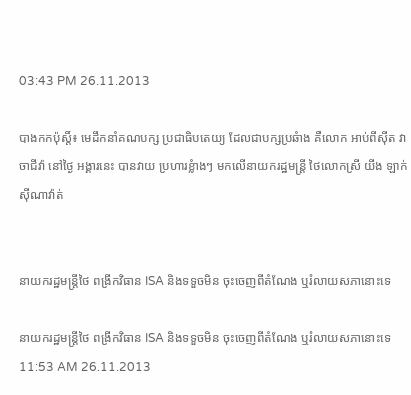03:43 PM 26.11.2013

បាងកកប៉ុស្តិ៍៖ មេដឹកនាំគណបក្ស ប្រជាធិបតេយ្យ ដែលជាបក្សប្រឆំាង គឺលោក អាប់ពីស៊ីត វាចាជីវ៉ា នៅថ្ងៃ អង្គារនេះ បានវាយ ប្រហារខ្លំាងៗ មកលើនាយករដ្ឋមន្រ្តី ថៃលោកស្រី យីង ឡាក់ ស៊ីណាវ៉ាត់


នាយករដ្ឋមន្រ្តីថៃ ពង្រីកវិធាន ISA និងទទួចមិន ចុះចេញពីតំណែង ឬរំលាយសភានោះទេ

នាយករដ្ឋមន្រ្តីថៃ ពង្រីកវិធាន ISA និងទទួចមិន ចុះចេញពីតំណែង ឬរំលាយសភានោះទេ
11:53 AM 26.11.2013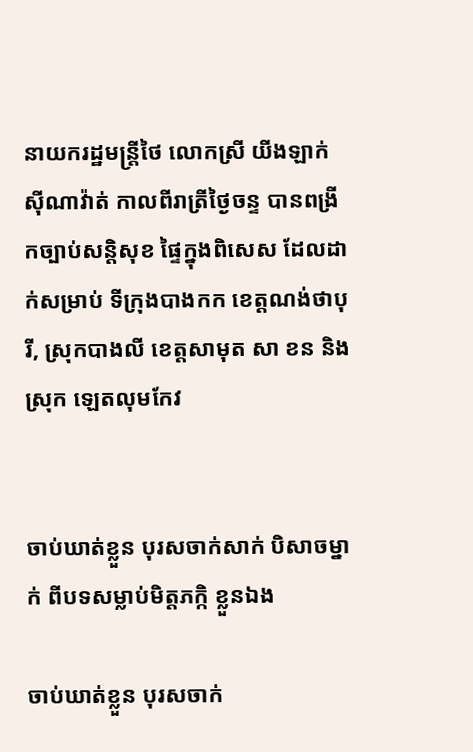នាយករដ្ឋមន្រ្តីថៃ លោកស្រី យីងឡាក់ ស៊ីណាវ៉ាត់ កាលពីរាត្រីថ្ងៃចន្ទ បានពង្រីកច្បាប់សន្តិសុខ ផ្ទៃក្នុងពិសេស ដែលដាក់សម្រាប់ ទីក្រុងបាងកក ខេត្តណង់ថាបុរី, ស្រុកបាងលី ខេត្តសាមុត សា ខន និងសុ្រក ឡេតលុមកែវ


ចាប់ឃាត់ខ្លួន បុរសចាក់សាក់ បិសាចម្នាក់ ពីបទសម្លាប់មិត្តភក្កិ ខ្លួនឯង

ចាប់ឃាត់ខ្លួន បុរសចាក់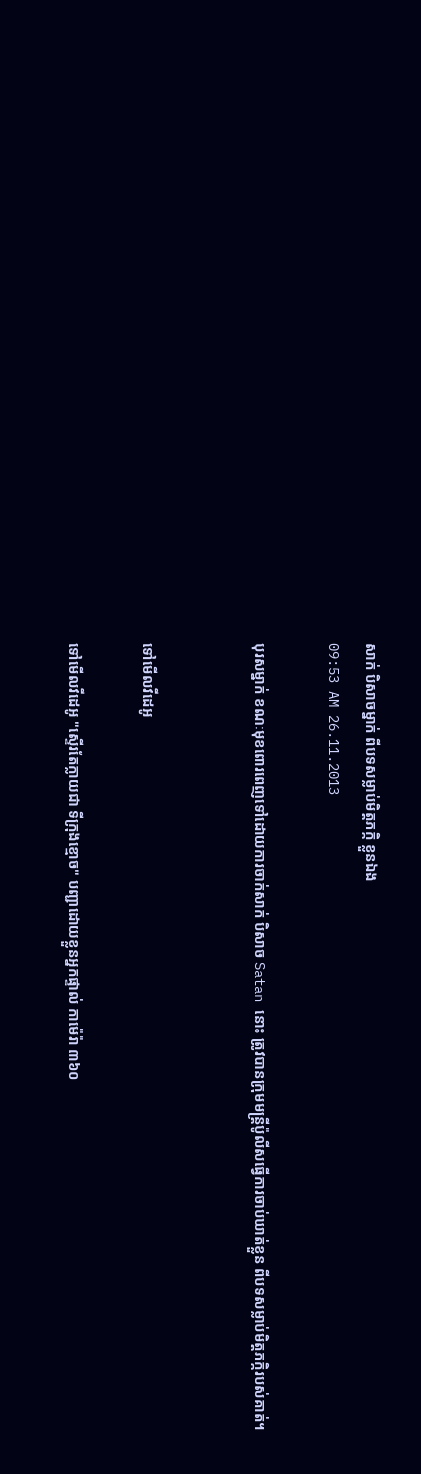សាក់ បិសាចម្នាក់ ពីបទសម្លាប់មិត្តភក្កិ ខ្លួនឯង
09:53 AM 26.11.2013

បុរសម្នាក់ ខណៈមុខពោរពេញទៅដោយការចាក់សាក់ បិសាច Satan នោះ ត្រូវបានក្រុមមន្រ្តីប៉ូលីសធ្វើការចាប់ឃាត់ខ្លួន ពីបទសម្លាប់មិត្តភក្កិរបស់គាត់។


ទៅមើលវីដេអូ

ទៅមើលវីដេអូ "ស្ទើរតែក្លាយជា ទីក្រុងខ្មោច" បញ្ជាដោយខ្លួនអ្នកផ្ទាល់ កាម៉េរ៉ា ៣៦០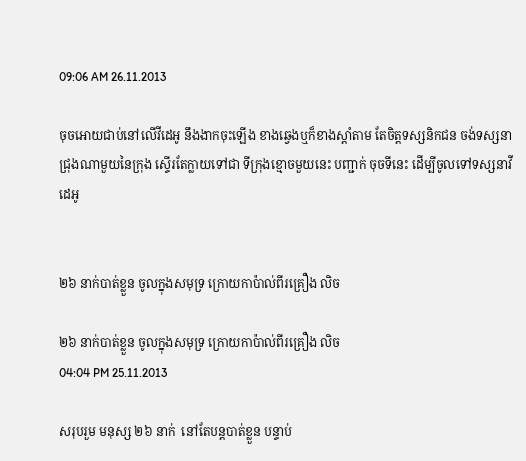09:06 AM 26.11.2013

ចុចអោយជាប់នៅលើវីដេអូ នឹងងាកចុះឡើង ខាងឆ្វេងឬក៏ខាងស្តាំតាម តែចិត្តទស្សនិកជន ចង់ទស្សនាជ្រុងណាមួយនៃក្រុង ស្ទើរតែក្លាយទៅជា ទីក្រុងខ្មោចមួយនេះ បញ្ជាក់ ចុចទីនេះ ដើម្បីចូលទៅទស្សនាវីដេអូ


២៦ នាក់បាត់ខ្លួន ចូលក្នុងសមុទ្រ ក្រោយកាប៉ាល់ពីរគ្រឿង លិច

២៦ នាក់បាត់ខ្លួន ចូលក្នុងសមុទ្រ ក្រោយកាប៉ាល់ពីរគ្រឿង លិច
04:04 PM 25.11.2013

សរុបរួម មនុស្ស ២៦ នាក់  នៅតែបន្តបាត់ខ្លួន បន្ទាប់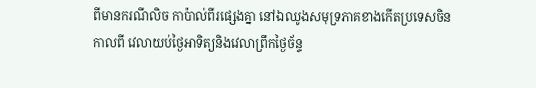ពីមានករណីលិច កាប៉ាល់ពីរផ្សេងគ្នា នៅឯឈូងសមុទ្រភាគខាងកើតប្រទេសចិន កាលពី វេលាយប់ថ្ងៃអាទិត្យនិងវេលាព្រឹកថ្ងៃច័ន្ទ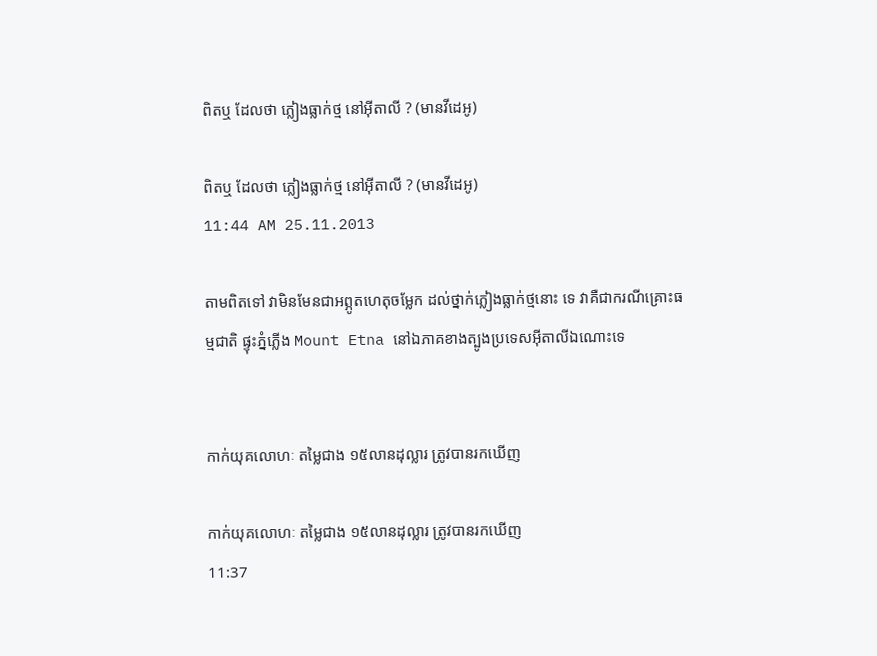ពិតឬ ដែលថា ភ្លៀងធ្លាក់ថ្ម នៅអ៊ីតាលី ? (មានវីដេអូ)

ពិតឬ ដែលថា ភ្លៀងធ្លាក់ថ្ម នៅអ៊ីតាលី ? (មានវីដេអូ)
11:44 AM 25.11.2013

តាមពិតទៅ វាមិនមែនជាអព្ភូតហេតុចម្លែក ដល់ថ្នាក់ភ្លៀងធ្លាក់ថ្មនោះ ទេ វាគឺជាករណីគ្រោះធម្មជាតិ ផ្ទុះភ្នំភ្លើង Mount Etna នៅឯភាគខាងត្បូងប្រទេសអ៊ីតាលីឯណោះទេ


កាក់យុគលោហៈ តម្លៃជាង ១៥លានដុល្លារ ត្រូវបានរកឃើញ

កាក់យុគលោហៈ តម្លៃជាង ១៥លានដុល្លារ ត្រូវបានរកឃើញ
11:37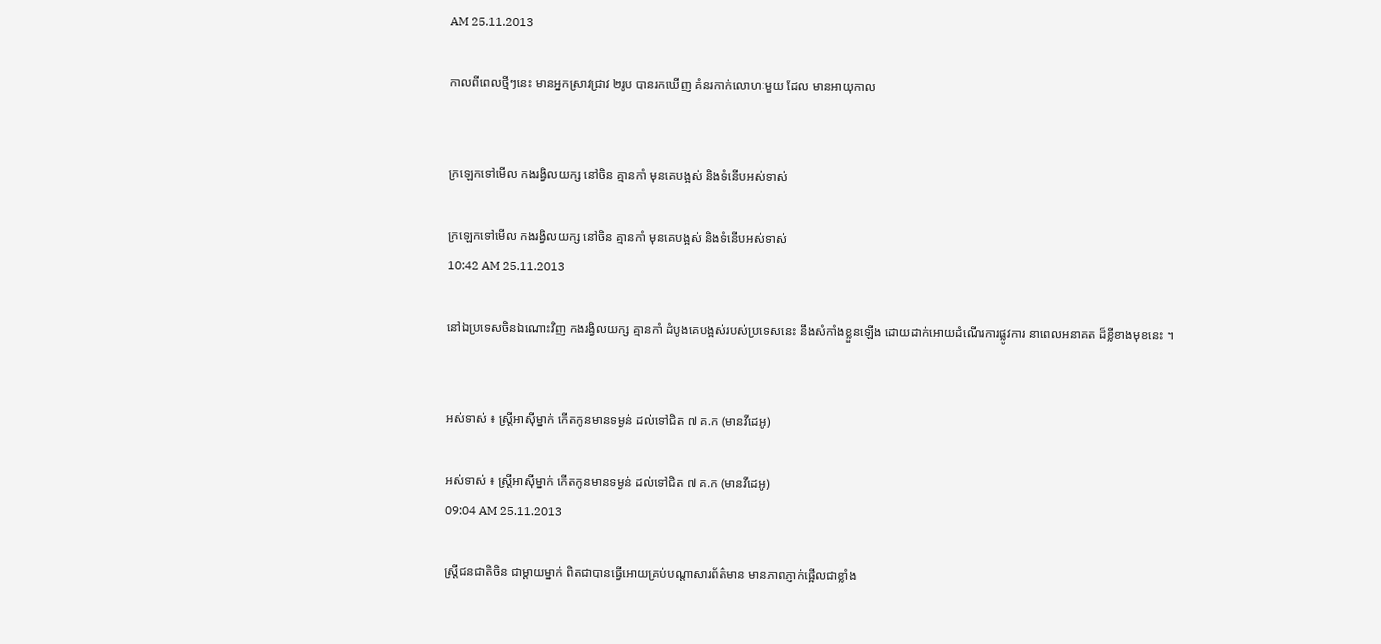AM 25.11.2013

កាលពីពេលថ្មីៗនេះ មានអ្នកស្រាវជ្រាវ ២រូប បានរកឃើញ គំនរកាក់លោហៈមួយ ដែល មានអាយុកាល


ក្រឡេកទៅមើល កងរង្វិលយក្ស នៅចិន គ្មានកាំ មុនគេបង្អស់ និងទំនើបអស់ទាស់

ក្រឡេកទៅមើល កងរង្វិលយក្ស នៅចិន គ្មានកាំ មុនគេបង្អស់ និងទំនើបអស់ទាស់
10:42 AM 25.11.2013

នៅឯប្រទេសចិនឯណោះវិញ កងរង្វិលយក្ស គ្មានកាំ ដំបូងគេបង្អស់របស់ប្រទេសនេះ នឹងសំកាំងខ្លួនឡើង ដោយដាក់អោយដំណើរការផ្លូវការ នាពេលអនាគត ដ៏ខ្លីខាងមុខនេះ ។


អស់ទាស់ ៖ ស្រ្តីអាស៊ីម្នាក់ កើតកូនមានទម្ងន់ ដល់ទៅជិត ៧ គ.ក (មានវីដេអូ)

អស់ទាស់ ៖ ស្រ្តីអាស៊ីម្នាក់ កើតកូនមានទម្ងន់ ដល់ទៅជិត ៧ គ.ក (មានវីដេអូ)
09:04 AM 25.11.2013

ស្រ្តីជនជាតិចិន ជាម្តាយម្នាក់ ពិតជាបានធ្វើអោយគ្រប់បណ្តាសារព័ត៌មាន មានភាពភ្ញាក់ផ្អើលជាខ្លាំង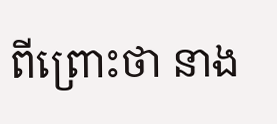ពីព្រោះថា នាង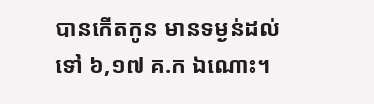បានកើតកូន មានទម្ងន់ដល់ទៅ ៦,១៧ គ.ក ឯណោះ។